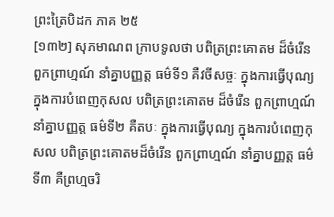ព្រះត្រៃបិដក ភាគ ២៥
[១៣២] សុភមាណព ក្រាបទូលថា បពិត្រព្រះគោតម ដ៏ចំរើន ពួកព្រាហ្មណ៍ នាំគ្នាបញ្ញត្ត ធម៌ទី១ គឺវចីសច្ចៈ ក្នុងការធ្វើបុណ្យ ក្នុងការបំពេញកុសល បពិត្រព្រះគោតម ដ៏ចំរើន ពួកព្រាហ្មណ៍ នាំគ្នាបញ្ញត្ត ធម៌ទី២ គឺតបៈ ក្នុងការធ្វើបុណ្យ ក្នុងការបំពេញកុសល បពិត្រព្រះគោតមដ៏ចំរើន ពួកព្រាហ្មណ៍ នាំគ្នាបញ្ញត្ត ធម៌ទី៣ គឺព្រហ្មចរិ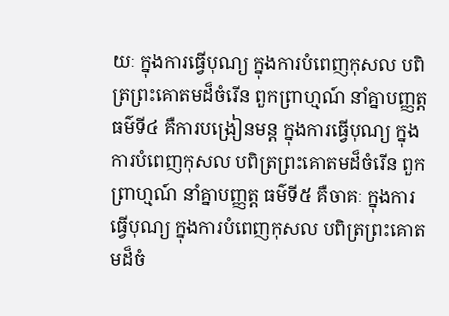យៈ ក្នុងការធ្វើបុណ្យ ក្នុងការបំពេញកុសល បពិត្រព្រះគោតមដ៏ចំរើន ពួកព្រាហ្មណ៍ នាំគ្នាបញ្ញត្ត ធម៌ទី៤ គឺការបង្រៀនមន្ត ក្នុងការធ្វើបុណ្យ ក្នុងការបំពេញកុសល បពិត្រព្រះគោតមដ៏ចំរើន ពួកព្រាហ្មណ៍ នាំគ្នាបញ្ញត្ត ធម៌ទី៥ គឺចាគៈ ក្នុងការធ្វើបុណ្យ ក្នុងការបំពេញកុសល បពិត្រព្រះគោតមដ៏ចំ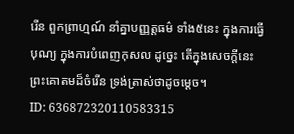រើន ពួកព្រាហ្មណ៍ នាំគ្នាបញ្ញត្តធម៌ ទាំង៥នេះ ក្នុងការធ្វើបុណ្យ ក្នុងការបំពេញកុសល ដូច្នេះ តើក្នុងសេចក្តីនេះ ព្រះគោតមដ៏ចំរើន ទ្រង់ត្រាស់ថាដូចម្តេច។
ID: 636872320110583315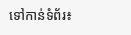ទៅកាន់ទំព័រ៖